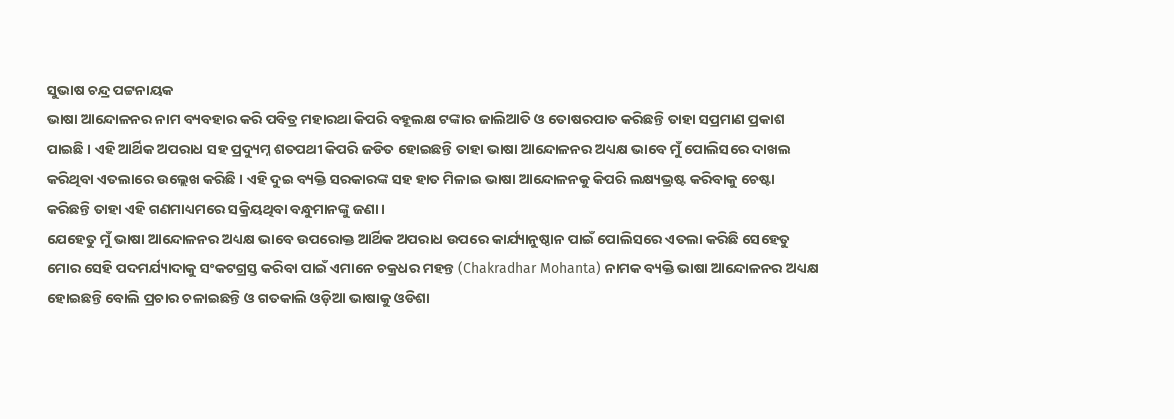ସୁଭାଷ ଚନ୍ଦ୍ର ପଟ୍ଟନାୟକ
ଭାଷା ଆନ୍ଦୋଳନର ନାମ ବ୍ୟବହାର କରି ପବିତ୍ର ମହାରଥା କିପରି ବହୂଲକ୍ଷ ଟଙ୍କାର ଜାଲିଆତି ଓ ତୋଷରପାତ କରିଛନ୍ତି ତାହା ସପ୍ରମାଣ ପ୍ରକାଶ ପାଇଛି । ଏହି ଆର୍ଥିକ ଅପରାଧ ସହ ପ୍ରଦ୍ୟୁମ୍ନ ଶତପଥୀ କିପରି ଜଡିତ ହୋଇଛନ୍ତି ତାହା ଭାଷା ଆନ୍ଦୋଳନର ଅଧ୍ୟକ୍ଷ ଭାବେ ମୁଁ ପୋଲିସରେ ଦାଖଲ କରିଥିବା ଏତଲାରେ ଉଲ୍ଲେଖ କରିଛି । ଏହି ଦୁଇ ବ୍ୟକ୍ତି ସରକାରଙ୍କ ସହ ହାତ ମିଳାଇ ଭାଷା ଆନ୍ଦୋଳନକୁ କିପରି ଲକ୍ଷ୍ୟଭ୍ରଷ୍ଟ କରିବାକୁ ଚେଷ୍ଟା କରିଛନ୍ତି ତାହା ଏହି ଗଣମାଧ୍ୟମରେ ସକ୍ରିୟଥିବା ବନ୍ଧୁମାନଙ୍କୁ ଜଣା ।
ଯେହେତୁ ମୁଁ ଭାଷା ଆନ୍ଦୋଳନର ଅଧ୍ୟକ୍ଷ ଭାବେ ଉପରୋକ୍ତ ଆର୍ଥିକ ଅପରାଧ ଉପରେ କାର୍ଯ୍ୟାନୁଷ୍ଠାନ ପାଇଁ ପୋଲିସରେ ଏତଲା କରିଛି ସେହେତୁ ମୋର ସେହି ପଦମର୍ଯ୍ୟାଦାକୁ ସଂକଟଗ୍ରସ୍ତ କରିବା ପାଇଁ ଏମାନେ ଚକ୍ରଧର ମହନ୍ତ (Chakradhar Mohanta) ନାମକ ବ୍ୟକ୍ତି ଭାଷା ଆନ୍ଦୋଳନର ଅଧ୍ୟକ୍ଷ ହୋଇଛନ୍ତି ବୋଲି ପ୍ରଚାର ଚଳାଇଛନ୍ତି ଓ ଗତକାଲି ଓଡ଼ିଆ ଭାଷାକୁ ଓଡିଶା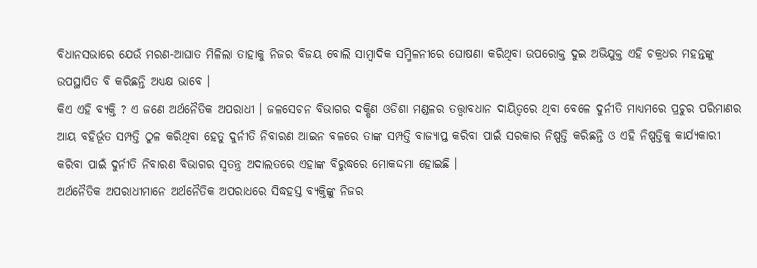ବିଧାନସଭାରେ ଯେଉଁ ମରଣ-ଆଘାତ ମିଳିଲା ତାହାକୁ ନିଜର ବିଜୟ ବୋଲି ସାମ୍ବାଦିକ ସମ୍ମିଳନୀରେ ଘୋଷଣା କରିଥିବା ଉପରୋକ୍ତ ଦୁଇ ଅଭିଯୁକ୍ତ ଏହି ଚକ୍ରଧର ମହନ୍ତଙ୍କୁ ଉପସ୍ଥାପିତ ବି କରିଛନ୍ତି ଅଧ୍ୟକ୍ଷ ଭାବେ ।
କିଏ ଏହି ବ୍ୟକ୍ତି ? ଏ ଜଣେ ଅର୍ଥନୈତିକ ଅପରାଧୀ । ଜଳସେଚନ ବିଭାଗର ଦକ୍ଷିଣ ଓଡିଶା ମଣ୍ଡଳର ତତ୍ତ୍ଵାବଧାନ ଦାୟିତ୍ଵରେ ଥିବା ବେଳେ ଦୁର୍ନୀତି ମାଧ୍ୟମରେ ପ୍ରଚୁର ପରିମାଣର ଆୟ ବହିର୍ଭୂତ ସମ୍ପତ୍ତି ଠୁଳ କରିଥିବା ହେତୁ ଦୁର୍ନୀତି ନିବାରଣ ଆଇନ ବଳରେ ତାଙ୍କ ସମ୍ପତ୍ତି ବାଜ୍ୟାପ୍ତ କରିବା ପାଇଁ ସରକାର ନିଷ୍ପତ୍ତି କରିଛନ୍ତି ଓ ଏହି ନିଷ୍ପତ୍ତିକୁ କାର୍ଯ୍ୟକାରୀ କରିବା ପାଇଁ ଦୁର୍ନୀତି ନିବାରଣ ବିଭାଗର ସ୍ଵତନ୍ତ୍ର ଅଦାଲତରେ ଏହାଙ୍କ ବିରୁଦ୍ଧରେ ମୋକଦ୍ଦମା ହୋଇଛି ।
ଅର୍ଥନୈତିକ ଅପରାଧୀମାନେ ଅର୍ଥନୈତିକ ଅପରାଧରେ ସିଦ୍ଧହସ୍ତ ବ୍ୟକ୍ତିଙ୍କୁ ନିଜର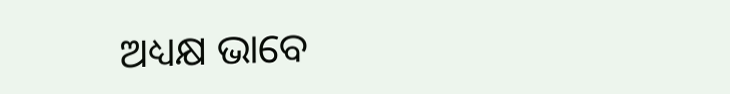ଅଧ୍ୟକ୍ଷ ଭାବେ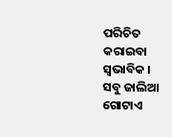ପରିଚିତ କରାଇବା ସ୍ଵଭାବିକ ।
ସବୁ ଜାଲିଆ ଗୋଟାଏ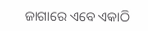ଜାଗାରେ ଏବେ ଏକାଠି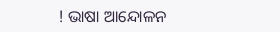! ଭାଷା ଆନ୍ଦୋଳନ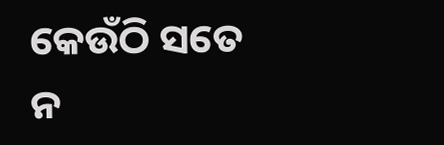କେଉଁଠି ସତେ ନ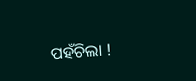ପହଁଚିଲା !